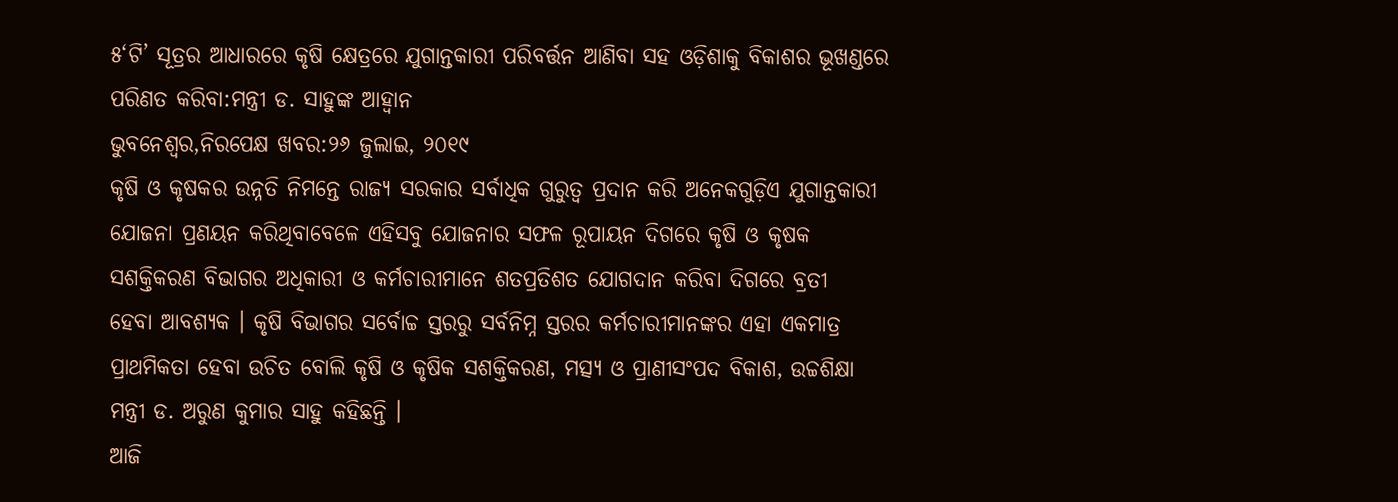୫‘ଟି’ ସୂତ୍ରର ଆଧାରରେ କୃଷି କ୍ଷେତ୍ରରେ ଯୁଗାନ୍ତକାରୀ ପରିବର୍ତ୍ତନ ଆଣିବା ସହ ଓଡ଼ିଶାକୁ ବିକାଶର ଭୂଖଣ୍ଡରେ ପରିଣତ କରିବା:ମନ୍ତ୍ରୀ ଡ. ସାହୁଙ୍କ ଆହ୍ୱାନ
ଭୁବନେଶ୍ୱର,ନିରପେକ୍ଷ ଖବର:୨୬ ଜୁଲାଇ, ୨୦୧୯
କୃଷି ଓ କୃଷକର ଉନ୍ନତି ନିମନ୍ତେ ରାଜ୍ୟ ସରକାର ସର୍ବାଧିକ ଗୁରୁତ୍ୱ ପ୍ରଦାନ କରି ଅନେକଗୁଡ଼ିଏ ଯୁଗାନ୍ତକାରୀ ଯୋଜନା ପ୍ରଣୟନ କରିଥିବାବେଳେ ଏହିସବୁ ଯୋଜନାର ସଫଳ ରୂପାୟନ ଦିଗରେ କୃଷି ଓ କୃଷକ ସଶକ୍ତିକରଣ ବିଭାଗର ଅଧିକାରୀ ଓ କର୍ମଚାରୀମାନେ ଶତପ୍ରତିଶତ ଯୋଗଦାନ କରିବା ଦିଗରେ ବ୍ରତୀ
ହେବା ଆବଶ୍ୟକ । କୃଷି ବିଭାଗର ସର୍ବୋଚ୍ଚ ସ୍ତରରୁ ସର୍ବନିମ୍ନ ସ୍ତରର କର୍ମଚାରୀମାନଙ୍କର ଏହା ଏକମାତ୍ର ପ୍ରାଥମିକତା ହେବା ଉଚିତ ବୋଲି କୃଷି ଓ କୃଷିକ ସଶକ୍ତିକରଣ, ମତ୍ସ୍ୟ ଓ ପ୍ରାଣୀସଂପଦ ବିକାଶ, ଉଚ୍ଚଶିକ୍ଷା ମନ୍ତ୍ରୀ ଡ. ଅରୁଣ କୁମାର ସାହୁ କହିଛନ୍ତି ।
ଆଜି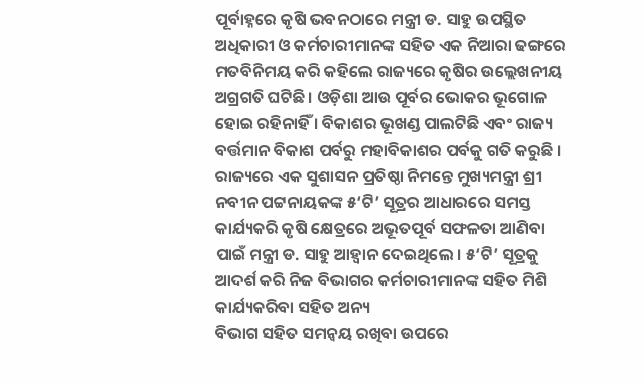ପୂର୍ବାହ୍ନରେ କୃଷି ଭବନଠାରେ ମନ୍ତ୍ରୀ ଡ. ସାହୁ ଉପସ୍ଥିତ ଅଧିକାରୀ ଓ କର୍ମଚାରୀମାନଙ୍କ ସହିତ ଏକ ନିଆରା ଢଙ୍ଗରେ ମତବିନିମୟ କରି କହିଲେ ରାଜ୍ୟରେ କୃଷିର ଉଲ୍ଲେଖନୀୟ ଅଗ୍ରଗତି ଘଟିଛି । ଓଡ଼ିଶା ଆଉ ପୂର୍ବର ଭୋକର ଭୂଗୋଳ ହୋଇ ରହିନାହିଁ । ବିକାଶର ଭୂଖଣ୍ଡ ପାଲଟିଛି ଏବଂ ରାଜ୍ୟ ବର୍ତ୍ତମାନ ବିକାଶ ପର୍ବରୁ ମହାବିକାଶର ପର୍ବକୁ ଗତି କରୁଛି । ରାଜ୍ୟରେ ଏକ ସୁଶାସନ ପ୍ରତିଷ୍ଠା ନିମନ୍ତେ ମୁଖ୍ୟମନ୍ତ୍ରୀ ଶ୍ରୀ ନବୀନ ପଟ୍ଟନାୟକଙ୍କ ୫‘ଟି’ ସୂତ୍ରର ଆଧାରରେ ସମସ୍ତ କାର୍ଯ୍ୟକରି କୃଷି କ୍ଷେତ୍ରରେ ଅଭୂତପୂର୍ବ ସଫଳତା ଆଣିବା ପାଇଁ ମନ୍ତ୍ରୀ ଡ. ସାହୁ ଆହ୍ୱାନ ଦେଇଥିଲେ । ୫‘ଟି’ ସୂତ୍ରକୁ ଆଦର୍ଶ କରି ନିଜ ବିଭାଗର କର୍ମଚାରୀମାନଙ୍କ ସହିତ ମିଶି କାର୍ଯ୍ୟକରିବା ସହିତ ଅନ୍ୟ
ବିଭାଗ ସହିତ ସମନ୍ୱୟ ରଖିବା ଉପରେ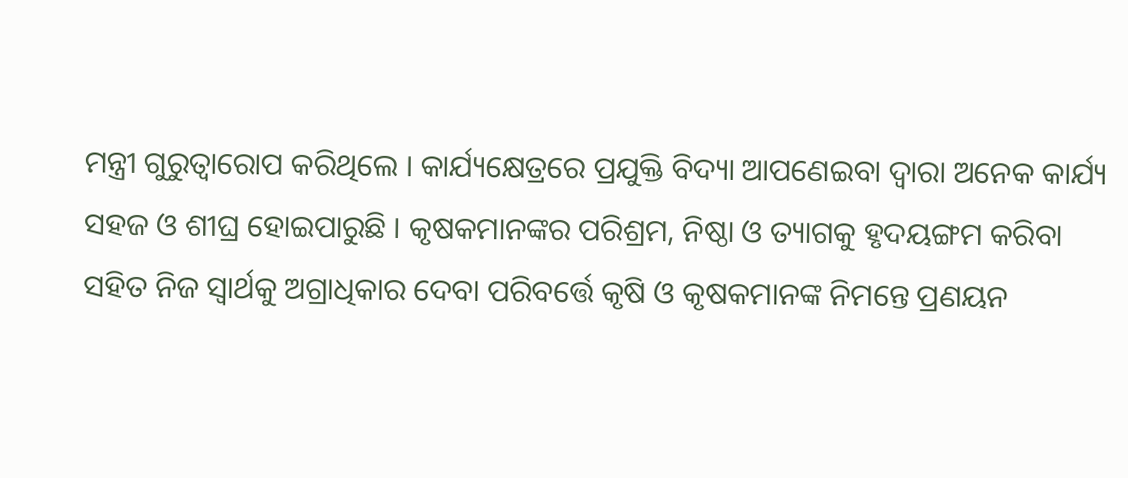ମନ୍ତ୍ରୀ ଗୁରୁତ୍ୱାରୋପ କରିଥିଲେ । କାର୍ଯ୍ୟକ୍ଷେତ୍ରରେ ପ୍ରଯୁକ୍ତି ବିଦ୍ୟା ଆପଣେଇବା ଦ୍ୱାରା ଅନେକ କାର୍ଯ୍ୟ ସହଜ ଓ ଶୀଘ୍ର ହୋଇପାରୁଛି । କୃଷକମାନଙ୍କର ପରିଶ୍ରମ, ନିଷ୍ଠା ଓ ତ୍ୟାଗକୁ ହୃଦୟଙ୍ଗମ କରିବା ସହିତ ନିଜ ସ୍ୱାର୍ଥକୁ ଅଗ୍ରାଧିକାର ଦେବା ପରିବର୍ତ୍ତେ କୃଷି ଓ କୃଷକମାନଙ୍କ ନିମନ୍ତେ ପ୍ରଣୟନ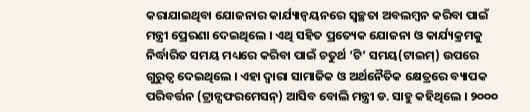କରାଯାଇଥିବା ଯୋଜନାର କାର୍ଯ୍ୟାନ୍ୱୟନରେ ସ୍ୱଚ୍ଛତା ଅବଲମ୍ବନ କରିବା ପାଇଁ ମନ୍ତ୍ରୀ ପ୍ରେରଣା ଦେଇଥିଲେ । ଏଥି ସହିତ ପ୍ରତ୍ୟେକ ଯୋଜନା ଓ କାର୍ଯ୍ୟକ୍ରମକୁ ନିର୍ଦ୍ଧାରିତ ସମୟ ମଧ୍ୟରେ କରିବା ପାଇଁ ଚତୁର୍ଥ ‘ଟି’ ସମୟ(ଟାଇମ୍) ଉପରେ ଗୁରୁତ୍ୱ ଦେଇଥିଲେ । ଏହା ଦ୍ୱାରା ସାମାଜିକ ଓ ଅର୍ଥନୈତିକ କ୍ଷେତ୍ରରେ ବ୍ୟାପକ ପରିବର୍ତ୍ତନ (ଟ୍ରାନ୍ସଫରମେସନ୍) ଆସିବ ବୋଲି ମନ୍ତ୍ରୀ ଡ. ସାହୁ କହିଥିଲେ । ୨୦୦୦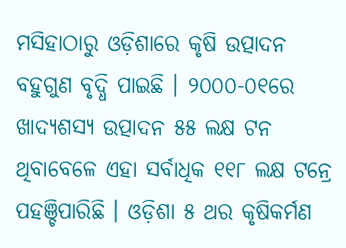ମସିହାଠାରୁ ଓଡ଼ିଶାରେ କୃଷି ଉତ୍ପାଦନ ବହୁଗୁଣ ବୃଦ୍ଧି ପାଇଛି । ୨୦୦୦-୦୧ରେ ଖାଦ୍ୟଶସ୍ୟ ଉତ୍ପାଦନ ୫୫ ଲକ୍ଷ ଟନ ଥିବାବେଳେ ଏହା ସର୍ବାଧିକ ୧୧୮ ଲକ୍ଷ ଟନ୍ରେ ପହଞ୍ଚିପାରିଛି । ଓଡ଼ିଶା ୫ ଥର କୃଷିକର୍ମଣ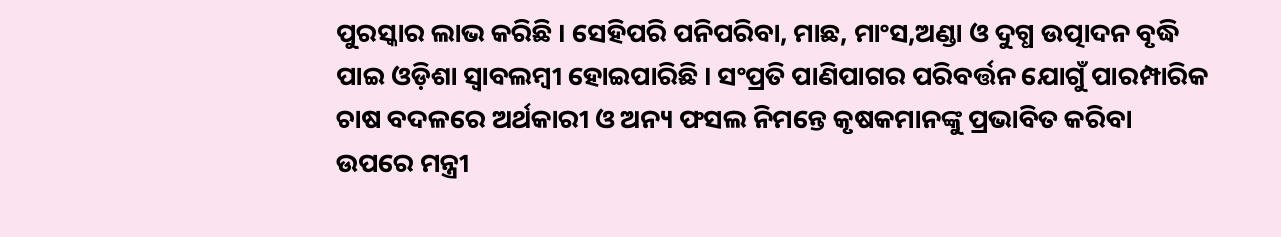ପୁରସ୍କାର ଲାଭ କରିଛି । ସେହିପରି ପନିପରିବା, ମାଛ, ମାଂସ,ଅଣ୍ଡା ଓ ଦୁଗ୍ଧ ଉତ୍ପାଦନ ବୃଦ୍ଧି ପାଇ ଓଡ଼ିଶା ସ୍ୱାବଲମ୍ବୀ ହୋଇପାରିଛି । ସଂପ୍ରତି ପାଣିପାଗର ପରିବର୍ତ୍ତନ ଯୋଗୁଁ ପାରମ୍ପାରିକ ଚାଷ ବଦଳରେ ଅର୍ଥକାରୀ ଓ ଅନ୍ୟ ଫସଲ ନିମନ୍ତେ କୃଷକମାନଙ୍କୁ ପ୍ରଭାବିତ କରିବା ଉପରେ ମନ୍ତ୍ରୀ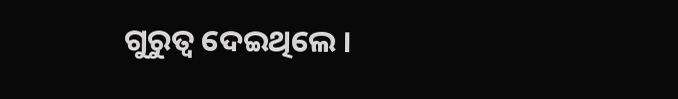ଗୁରୁତ୍ୱ ଦେଇଥିଲେ ।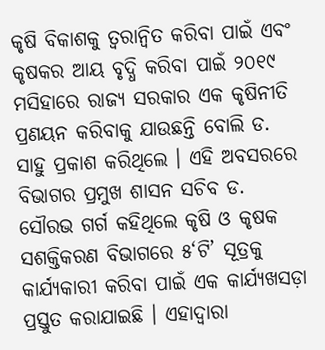କୃଷି ବିକାଶକୁ ତ୍ୱରାନ୍ୱିତ କରିବା ପାଇଁ ଏବଂ କୃଷକର ଆୟ ବୃଦ୍ଧି କରିବା ପାଇଁ ୨୦୧୯ ମସିହାରେ ରାଜ୍ୟ ସରକାର ଏକ କୃଷିନୀତି ପ୍ରଣୟନ କରିବାକୁ ଯାଉଛନ୍ତି ବୋଲି ଡ. ସାହୁ ପ୍ରକାଶ କରିଥିଲେ । ଏହି ଅବସରରେ ବିଭାଗର ପ୍ରମୁଖ ଶାସନ ସଚିବ ଡ. ସୌରଭ ଗର୍ଗ କହିଥିଲେ କୃଷି ଓ କୃଷକ ସଶକ୍ତିକରଣ ବିଭାଗରେ ୫‘ଟି’ ସୂତ୍ରକୁ କାର୍ଯ୍ୟକାରୀ କରିବା ପାଇଁ ଏକ କାର୍ଯ୍ୟଖସଡ଼ା ପ୍ରସ୍ତୁତ କରାଯାଇଛି । ଏହାଦ୍ୱାରା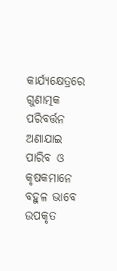କାର୍ଯ୍ୟକ୍ଷେତ୍ରରେ ଗୁଣାତ୍ମକ ପରିବର୍ତ୍ତନ ଅଣାଯାଇ ପାରିବ ଓ କୃଷକମାନେ ବହୁଳ ଭାବେ ଉପକୃତ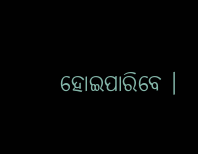ହୋଇପାରିବେ ।